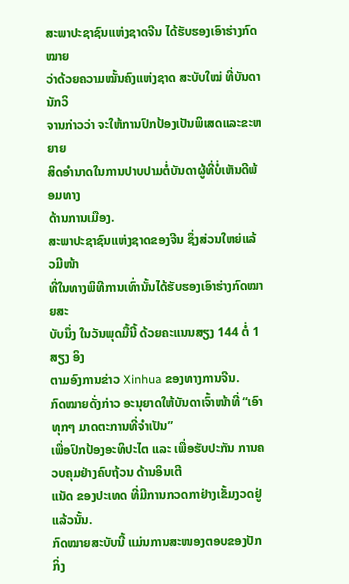ສະພາປະຊາຊົນແຫ່ງຊາດຈີນ ໄດ້ຮັບຮອງເອົາຮ່າງກົດໝາຍ
ວ່າດ້ວຍຄວາມໝັ້ນຄົງແຫ່ງຊາດ ສະບັບໃໝ່ ທີ່ບັນດານັກວິ
ຈານກ່າວວ່າ ຈະໃຫ້ການປົກປ້ອງເປັນພິເສດແລະຂະຫຍາຍ
ສິດອຳນາດໃນການປາບປາມຕໍ່ບັນດາຜູ້ທີ່ບໍ່ເຫັນດີພ້ອມທາງ
ດ້ານການເມືອງ.
ສະພາປະຊາຊົນແຫ່ງຊາດຂອງຈີນ ຊຶ່ງສ່ວນໃຫຍ່ແລ້ວມີໜ້າ
ທີ່ໃນທາງພິທີການເທົ່ານັ້ນໄດ້ຮັບຮອງເອົາຮ່າງກົດໝາຍສະ
ບັບນຶ່ງ ໃນວັນພຸດມື້ນີ້ ດ້ວຍຄະແນນສຽງ 144 ຕໍ່ 1 ສຽງ ອິງ
ຕາມອົງການຂ່າວ Xinhua ຂອງທາງການຈີນ.
ກົດໝາຍດັ່ງກ່າວ ອະນຸຍາດໃຫ້ບັນດາເຈົ້າໜ້າທີ່ “ເອົາທຸກໆ ມາດຕະການທີ່ຈຳເປັນ”
ເພື່ອປົກປ້ອງອະທິປະໄຕ ແລະ ເພື່ອຮັບປະກັນ ການຄວບຄຸມຢ່າງຄົບຖ້ວນ ດ້ານອິນເຕີ
ແນັດ ຂອງປະເທດ ທີ່ມີການກວດກາຢ່າງເຂັ້ມງວດຢູ່ແລ້ວນັ້ນ.
ກົດໝາຍສະບັບນີ້ ແມ່ນການສະໜອງຕອບຂອງປັກກິ່ງ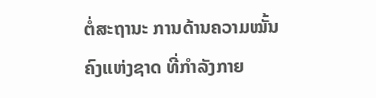ຕໍ່ສະຖານະ ການດ້ານຄວາມໝັ້ນ
ຄົງແຫ່ງຊາດ ທີ່ກຳລັງກາຍ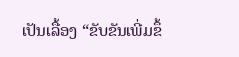ເປັນເລື້ອງ “ຂັບຂັນເພີ່ມຂຶ້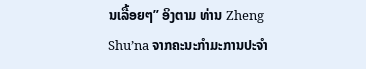ນເລື້ອຍໆ” ອິງຕາມ ທ່ານ Zheng
Shu’na ຈາກຄະນະກຳມະການປະຈຳ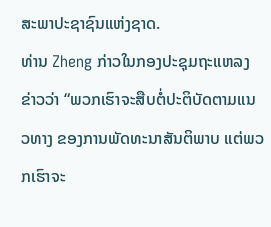ສະພາປະຊາຊົນແຫ່ງຊາດ.
ທ່ານ Zheng ກ່າວໃນກອງປະຊຸມຖະແຫລງຂ່າວວ່າ “ພວກເຮົາຈະສືບຕໍ່ປະຕິບັດຕາມແນວທາງ ຂອງການພັດທະນາສັນຕິພາບ ແຕ່ພວກເຮົາຈະ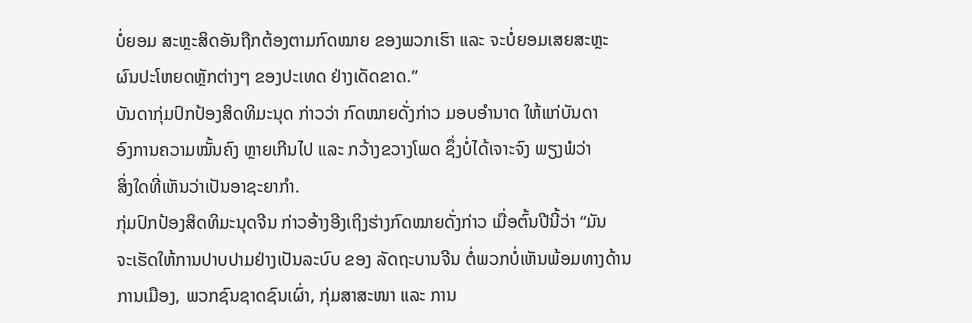ບໍ່ຍອມ ສະຫຼະສິດອັນຖືກຕ້ອງຕາມກົດໝາຍ ຂອງພວກເຮົາ ແລະ ຈະບໍ່ຍອມເສຍສະຫຼະ ຜົນປະໂຫຍດຫຼັກຕ່າງໆ ຂອງປະເທດ ຢ່າງເດັດຂາດ.”
ບັນດາກຸ່ມປົກປ້ອງສິດທິມະນຸດ ກ່າວວ່າ ກົດໝາຍດັ່ງກ່າວ ມອບອຳນາດ ໃຫ້ແກ່ບັນດາ
ອົງການຄວາມໝັ້ນຄົງ ຫຼາຍເກີນໄປ ແລະ ກວ້າງຂວາງໂພດ ຊຶ່ງບໍ່ໄດ້ເຈາະຈົງ ພຽງພໍວ່າ
ສິ່ງໃດທີ່ເຫັນວ່າເປັນອາຊະຍາກຳ.
ກຸ່ມປົກປ້ອງສິດທິມະນຸດຈີນ ກ່າວອ້າງອີງເຖິງຮ່າງກົດໝາຍດັ່ງກ່າວ ເມື່ອຕົ້ນປີນີ້ວ່າ “ມັນ
ຈະເຮັດໃຫ້ການປາບປາມຢ່າງເປັນລະບົບ ຂອງ ລັດຖະບານຈີນ ຕໍ່ພວກບໍ່ເຫັນພ້ອມທາງດ້ານການເມືອງ, ພວກຊົນຊາດຊົນເຜົ່າ, ກຸ່ມສາສະໜາ ແລະ ການ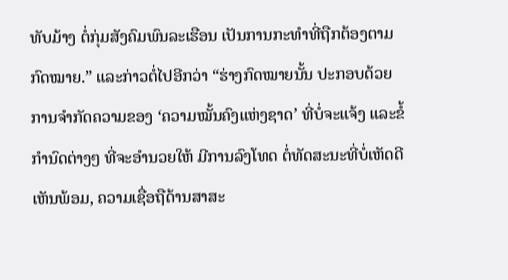ທັບມ້າງ ຕໍ່ກຸ່ມສັງຄົມພົນລະເຮືອນ ເປັນການກະທຳທີ່ຖືກຕ້ອງຕາມກົດໝາຍ.” ແລະກ່າວຕໍ່ໄປອີກວ່າ “ຮ່າງກົດໝາຍນັ້ນ ປະກອບດ້ວຍ ການຈຳກັດຄວາມຂອງ ‘ຄວາມໝັ້ນຄົງແຫ່ງຊາດ’ ທີ່ບໍ່ຈະແຈ້ງ ແລະຂໍ້ກຳນົດຕ່າງໆ ທີ່ຈະອຳນວຍໃຫ້ ມີການລົງໂທດ ຕໍ່ທັດສະນະທີ່ບໍ່ເຫັດດີເຫັນພ້ອມ, ຄວາມເຊື່ອຖືດ້ານສາສະ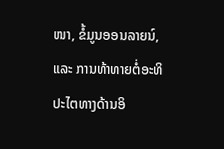ໜາ, ຂໍ້ມູນອອນລາຍນ໌, ແລະ ການທ້າທາຍຕໍ່ອະທິປະໄຕທາງດ້ານອິ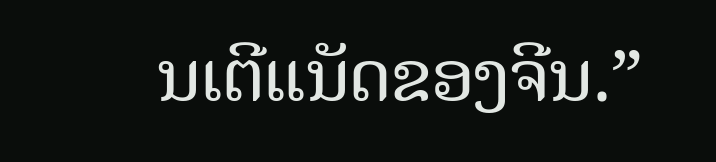ນເຕີແນັດຂອງຈີນ.”